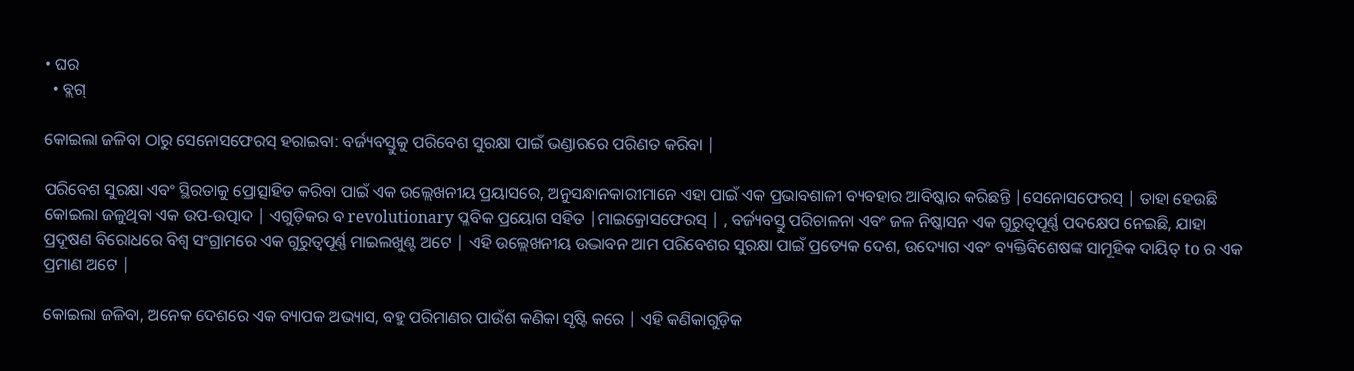• ଘର
  • ବ୍ଲଗ୍

କୋଇଲା ଜଳିବା ଠାରୁ ସେନୋସଫେରସ୍ ହରାଇବା: ବର୍ଜ୍ୟବସ୍ତୁକୁ ପରିବେଶ ସୁରକ୍ଷା ପାଇଁ ଭଣ୍ଡାରରେ ପରିଣତ କରିବା |

ପରିବେଶ ସୁରକ୍ଷା ଏବଂ ସ୍ଥିରତାକୁ ପ୍ରୋତ୍ସାହିତ କରିବା ପାଇଁ ଏକ ଉଲ୍ଲେଖନୀୟ ପ୍ରୟାସରେ, ଅନୁସନ୍ଧାନକାରୀମାନେ ଏହା ପାଇଁ ଏକ ପ୍ରଭାବଶାଳୀ ବ୍ୟବହାର ଆବିଷ୍କାର କରିଛନ୍ତି |ସେନୋସଫେରସ୍ | ତାହା ହେଉଛି କୋଇଲା ଜଳୁଥିବା ଏକ ଉପ-ଉତ୍ପାଦ | ଏଗୁଡ଼ିକର ବ revolutionary ପ୍ଳବିକ ପ୍ରୟୋଗ ସହିତ |ମାଇକ୍ରୋସଫେରସ୍ | , ବର୍ଜ୍ୟବସ୍ତୁ ପରିଚାଳନା ଏବଂ ଜଳ ନିଷ୍କାସନ ଏକ ଗୁରୁତ୍ୱପୂର୍ଣ୍ଣ ପଦକ୍ଷେପ ନେଇଛି, ଯାହା ପ୍ରଦୂଷଣ ବିରୋଧରେ ବିଶ୍ୱ ସଂଗ୍ରାମରେ ଏକ ଗୁରୁତ୍ୱପୂର୍ଣ୍ଣ ମାଇଲଖୁଣ୍ଟ ଅଟେ | ଏହି ଉଲ୍ଲେଖନୀୟ ଉଦ୍ଭାବନ ଆମ ପରିବେଶର ସୁରକ୍ଷା ପାଇଁ ପ୍ରତ୍ୟେକ ଦେଶ, ଉଦ୍ୟୋଗ ଏବଂ ବ୍ୟକ୍ତିବିଶେଷଙ୍କ ସାମୂହିକ ଦାୟିତ୍ to ର ଏକ ପ୍ରମାଣ ଅଟେ |

କୋଇଲା ଜଳିବା, ଅନେକ ଦେଶରେ ଏକ ବ୍ୟାପକ ଅଭ୍ୟାସ, ବହୁ ପରିମାଣର ପାଉଁଶ କଣିକା ସୃଷ୍ଟି କରେ | ଏହି କଣିକାଗୁଡ଼ିକ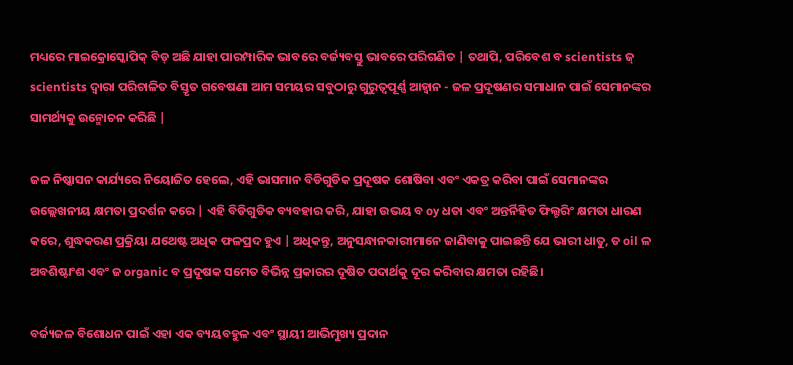ମଧ୍ୟରେ ମାଇକ୍ରୋସ୍କୋପିକ୍ ବିଡ୍ ଅଛି ଯାହା ପାରମ୍ପାରିକ ଭାବରେ ବର୍ଜ୍ୟବସ୍ତୁ ଭାବରେ ପରିଗଣିତ | ତଥାପି, ପରିବେଶ ବ scientists ଜ୍ scientists ଦ୍ୱାରା ପରିଚାଳିତ ବିସ୍ତୃତ ଗବେଷଣା ଆମ ସମୟର ସବୁଠାରୁ ଗୁରୁତ୍ୱପୂର୍ଣ୍ଣ ଆହ୍ୱାନ - ଜଳ ପ୍ରଦୂଷଣର ସମାଧାନ ପାଇଁ ସେମାନଙ୍କର ସାମର୍ଥ୍ୟକୁ ଉନ୍ମୋଚନ କରିଛି |

ଜଳ ନିଷ୍କାସନ କାର୍ଯ୍ୟରେ ନିୟୋଜିତ ହେଲେ, ଏହି ଭାସମାନ ବିଡିଗୁଡିକ ପ୍ରଦୂଷକ ଶୋଷିବା ଏବଂ ଏକତ୍ର କରିବା ପାଇଁ ସେମାନଙ୍କର ଉଲ୍ଲେଖନୀୟ କ୍ଷମତା ପ୍ରଦର୍ଶନ କରେ | ଏହି ବିଡିଗୁଡିକ ବ୍ୟବହାର କରି, ଯାହା ଉଭୟ ବ oy ଧତା ଏବଂ ଅନ୍ତର୍ନିହିତ ଫିଲ୍ଟରିଂ କ୍ଷମତା ଧାରଣ କରେ, ଶୁଦ୍ଧକରଣ ପ୍ରକ୍ରିୟା ଯଥେଷ୍ଟ ଅଧିକ ଫଳପ୍ରଦ ହୁଏ | ଅଧିକନ୍ତୁ, ଅନୁସନ୍ଧାନକାରୀମାନେ ଜାଣିବାକୁ ପାଇଛନ୍ତି ଯେ ଭାରୀ ଧାତୁ, ତ oil ଳ ଅବଶିଷ୍ଟାଂଶ ଏବଂ ଜ organic ବ ପ୍ରଦୂଷକ ସମେତ ବିଭିନ୍ନ ପ୍ରକାରର ଦୂଷିତ ପଦାର୍ଥକୁ ଦୂର କରିବାର କ୍ଷମତା ରହିଛି।

ବର୍ଜ୍ୟଜଳ ବିଶୋଧନ ପାଇଁ ଏହା ଏକ ବ୍ୟୟବହୁଳ ଏବଂ ସ୍ଥାୟୀ ଆଭିମୁଖ୍ୟ ପ୍ରଦାନ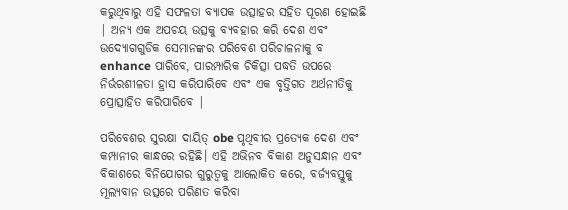କରୁଥିବାରୁ ଏହି ସଫଳତା ବ୍ୟାପକ ଉତ୍ସାହର ସହିତ ପୂରଣ ହୋଇଛି | ଅନ୍ୟ ଏକ ଅପଚୟ ଉତ୍ସକୁ ବ୍ୟବହାର କରି ଦେଶ ଏବଂ ଉଦ୍ୟୋଗଗୁଡିକ ସେମାନଙ୍କର ପରିବେଶ ପରିଚାଳନାକୁ ବ enhance ପାରିବେ, ପାରମ୍ପାରିକ ଚିକିତ୍ସା ପଦ୍ଧତି ଉପରେ ନିର୍ଭରଶୀଳତା ହ୍ରାସ କରିପାରିବେ ଏବଂ ଏକ ବୃତ୍ତିଗତ ଅର୍ଥନୀତିକୁ ପ୍ରୋତ୍ସାହିତ କରିପାରିବେ |

ପରିବେଶର ସୁରକ୍ଷା ଦାୟିତ୍ obe ପୃଥିବୀର ପ୍ରତ୍ୟେକ ଦେଶ ଏବଂ କମ୍ପାନୀର କାନ୍ଧରେ ରହିଛି। ଏହି ଅଭିନବ ବିକାଶ ଅନୁସନ୍ଧାନ ଏବଂ ବିକାଶରେ ବିନିଯୋଗର ଗୁରୁତ୍ୱକୁ ଆଲୋକିତ କରେ, ବର୍ଜ୍ୟବସ୍ତୁକୁ ମୂଲ୍ୟବାନ ଉତ୍ସରେ ପରିଣତ କରିବା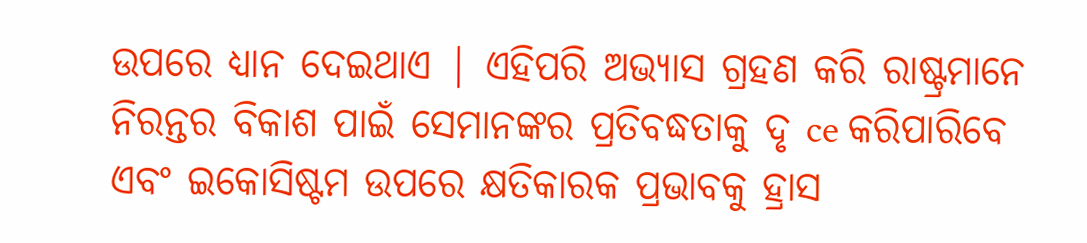ଉପରେ ଧ୍ୟାନ ଦେଇଥାଏ | ଏହିପରି ଅଭ୍ୟାସ ଗ୍ରହଣ କରି ରାଷ୍ଟ୍ରମାନେ ନିରନ୍ତର ବିକାଶ ପାଇଁ ସେମାନଙ୍କର ପ୍ରତିବଦ୍ଧତାକୁ ଦୃ ce କରିପାରିବେ ଏବଂ ଇକୋସିଷ୍ଟମ ଉପରେ କ୍ଷତିକାରକ ପ୍ରଭାବକୁ ହ୍ରାସ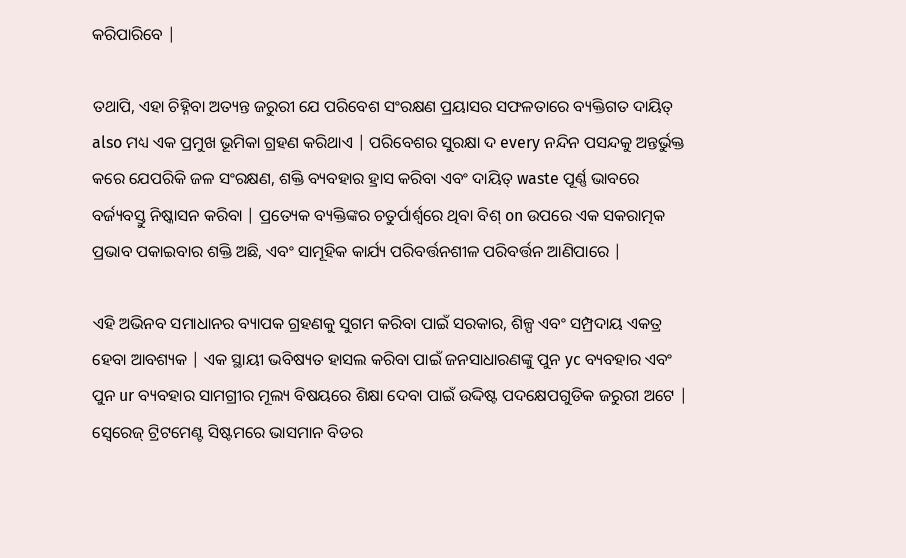କରିପାରିବେ |

ତଥାପି, ଏହା ଚିହ୍ନିବା ଅତ୍ୟନ୍ତ ଜରୁରୀ ଯେ ପରିବେଶ ସଂରକ୍ଷଣ ପ୍ରୟାସର ସଫଳତାରେ ବ୍ୟକ୍ତିଗତ ଦାୟିତ୍ also ମଧ୍ୟ ଏକ ପ୍ରମୁଖ ଭୂମିକା ଗ୍ରହଣ କରିଥାଏ | ପରିବେଶର ସୁରକ୍ଷା ଦ every ନନ୍ଦିନ ପସନ୍ଦକୁ ଅନ୍ତର୍ଭୁକ୍ତ କରେ ଯେପରିକି ଜଳ ସଂରକ୍ଷଣ, ଶକ୍ତି ବ୍ୟବହାର ହ୍ରାସ କରିବା ଏବଂ ଦାୟିତ୍ waste ପୂର୍ଣ୍ଣ ଭାବରେ ବର୍ଜ୍ୟବସ୍ତୁ ନିଷ୍କାସନ କରିବା | ପ୍ରତ୍ୟେକ ବ୍ୟକ୍ତିଙ୍କର ଚତୁର୍ପାର୍ଶ୍ୱରେ ଥିବା ବିଶ୍ on ଉପରେ ଏକ ସକରାତ୍ମକ ପ୍ରଭାବ ପକାଇବାର ଶକ୍ତି ଅଛି, ଏବଂ ସାମୂହିକ କାର୍ଯ୍ୟ ପରିବର୍ତ୍ତନଶୀଳ ପରିବର୍ତ୍ତନ ଆଣିପାରେ |

ଏହି ଅଭିନବ ସମାଧାନର ବ୍ୟାପକ ଗ୍ରହଣକୁ ସୁଗମ କରିବା ପାଇଁ ସରକାର, ଶିଳ୍ପ ଏବଂ ସମ୍ପ୍ରଦାୟ ଏକତ୍ର ହେବା ଆବଶ୍ୟକ | ଏକ ସ୍ଥାୟୀ ଭବିଷ୍ୟତ ହାସଲ କରିବା ପାଇଁ ଜନସାଧାରଣଙ୍କୁ ପୁନ yc ବ୍ୟବହାର ଏବଂ ପୁନ ur ବ୍ୟବହାର ସାମଗ୍ରୀର ମୂଲ୍ୟ ବିଷୟରେ ଶିକ୍ଷା ଦେବା ପାଇଁ ଉଦ୍ଦିଷ୍ଟ ପଦକ୍ଷେପଗୁଡିକ ଜରୁରୀ ଅଟେ | ସ୍ୱେରେଜ୍ ଟ୍ରିଟମେଣ୍ଟ ସିଷ୍ଟମରେ ଭାସମାନ ବିଡର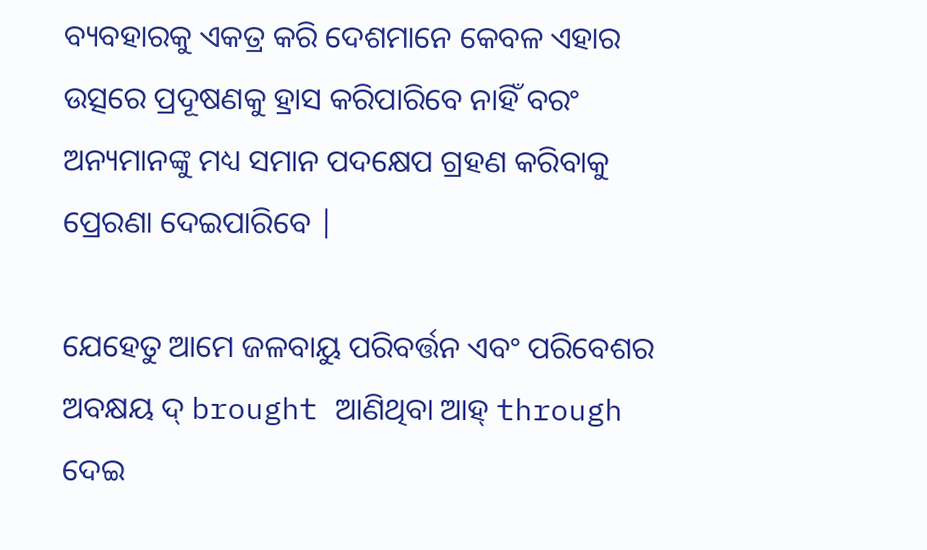ବ୍ୟବହାରକୁ ଏକତ୍ର କରି ଦେଶମାନେ କେବଳ ଏହାର ଉତ୍ସରେ ପ୍ରଦୂଷଣକୁ ହ୍ରାସ କରିପାରିବେ ନାହିଁ ବରଂ ଅନ୍ୟମାନଙ୍କୁ ମଧ୍ୟ ସମାନ ପଦକ୍ଷେପ ଗ୍ରହଣ କରିବାକୁ ପ୍ରେରଣା ଦେଇପାରିବେ |

ଯେହେତୁ ଆମେ ଜଳବାୟୁ ପରିବର୍ତ୍ତନ ଏବଂ ପରିବେଶର ଅବକ୍ଷୟ ଦ୍ brought ଆଣିଥିବା ଆହ୍ through ଦେଇ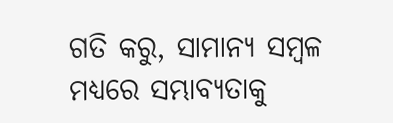ଗତି କରୁ, ସାମାନ୍ୟ ସମ୍ବଳ ମଧ୍ୟରେ ସମ୍ଭାବ୍ୟତାକୁ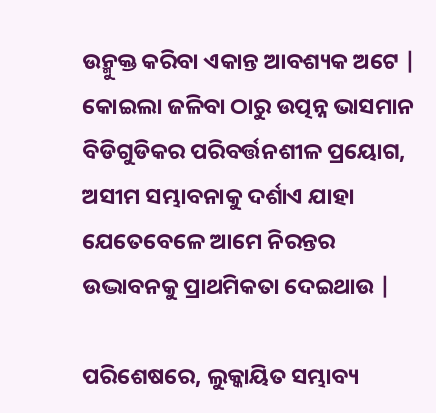ଉନ୍ମୁକ୍ତ କରିବା ଏକାନ୍ତ ଆବଶ୍ୟକ ଅଟେ | କୋଇଲା ଜଳିବା ଠାରୁ ଉତ୍ପନ୍ନ ଭାସମାନ ବିଡିଗୁଡିକର ପରିବର୍ତ୍ତନଶୀଳ ପ୍ରୟୋଗ, ଅସୀମ ସମ୍ଭାବନାକୁ ଦର୍ଶାଏ ଯାହା ଯେତେବେଳେ ଆମେ ନିରନ୍ତର ଉଦ୍ଭାବନକୁ ପ୍ରାଥମିକତା ଦେଇଥାଉ |

ପରିଶେଷରେ, ଲୁକ୍କାୟିତ ସମ୍ଭାବ୍ୟ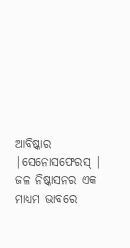ଆବିଷ୍କାର |ସେନୋସଫେରସ୍ | ଜଳ ନିଷ୍କାସନର ଏକ ମାଧ୍ୟମ ଭାବରେ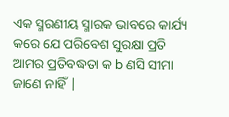ଏକ ସ୍ମରଣୀୟ ସ୍ମାରକ ଭାବରେ କାର୍ଯ୍ୟ କରେ ଯେ ପରିବେଶ ସୁରକ୍ଷା ପ୍ରତି ଆମର ପ୍ରତିବଦ୍ଧତା କ b ଣସି ସୀମା ଜାଣେ ନାହିଁ |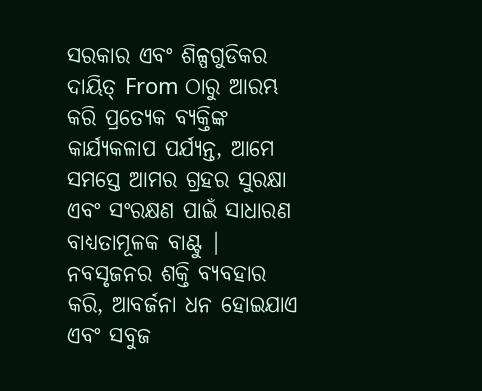ସରକାର ଏବଂ ଶିଳ୍ପଗୁଡିକର ଦାୟିତ୍ From ଠାରୁ ଆରମ୍ଭ କରି ପ୍ରତ୍ୟେକ ବ୍ୟକ୍ତିଙ୍କ କାର୍ଯ୍ୟକଳାପ ପର୍ଯ୍ୟନ୍ତ, ଆମେ ସମସ୍ତେ ଆମର ଗ୍ରହର ସୁରକ୍ଷା ଏବଂ ସଂରକ୍ଷଣ ପାଇଁ ସାଧାରଣ ବାଧ୍ୟତାମୂଳକ ବାଣ୍ଟୁ | ନବସୃଜନର ଶକ୍ତି ବ୍ୟବହାର କରି, ଆବର୍ଜନା ଧନ ହୋଇଯାଏ ଏବଂ ସବୁଜ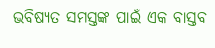ଭବିଷ୍ୟତ ସମସ୍ତଙ୍କ ପାଇଁ ଏକ ବାସ୍ତବ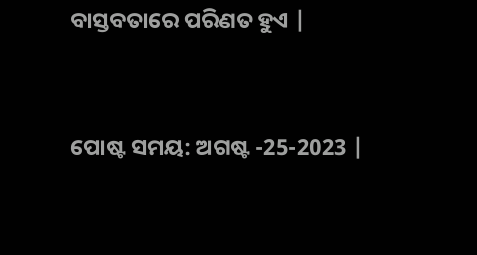ବାସ୍ତବତାରେ ପରିଣତ ହୁଏ |


ପୋଷ୍ଟ ସମୟ: ଅଗଷ୍ଟ -25-2023 |